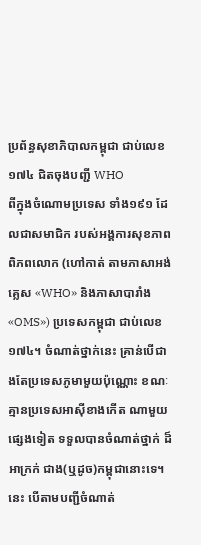ប្រព័ន្ធសុខាភិបាលកម្ពុជា ជាប់លេខ១៧៤ ជិតចុងបញ្ជី WHO
ពីក្នុងចំណោមប្រទេស ទាំង១៩១ ដែលជាសមាជិក របស់អង្គការសុខភាពពិភពលោក (ហៅកាត់ តាមភាសាអង់គ្លេស «WHO» និងភាសាបារាំង «OMS») ប្រទេសកម្ពុជា ជាប់លេខ១៧៤។ ចំណាត់ថ្នាក់នេះ គ្រាន់បើជាងតែប្រទេសភូមាមួយប៉ុណ្ណោះ ខណៈគ្មានប្រទេសអាស៊ីខាងកើត ណាមួយផ្សេងទៀត ទទួលបានចំណាត់ថ្នាក់ ដ៏អាក្រក់ ជាង(ឬដូច)កម្ពុជានោះទេ។ នេះ បើតាមបញ្ជីចំណាត់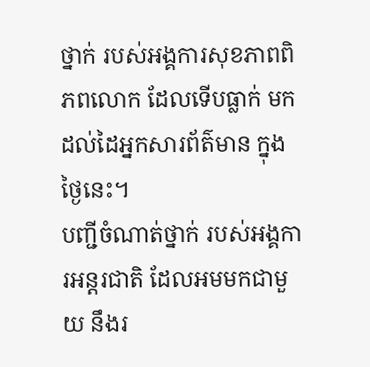ថ្នាក់ របស់អង្គការសុខភាពពិភពលោក ដែលទើបធ្លាក់ មកដល់ដៃអ្នកសារព័ត៌មាន ក្នុងថ្ងៃនេះ។
បញ្ជីចំណាត់ថ្នាក់ របស់អង្គការអន្តរជាតិ ដែលអមមកជាមួយ នឹងរ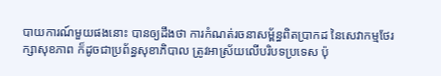បាយការណ៍មួយផងនោះ បានឲ្យដឹងថា ការកំណត់រចនាសម្ព័ន្ធពិតប្រាកដ នៃសេវាកម្មថែរក្សាសុខភាព ក៏ដូចជាប្រព័ន្ធសុខាភិបាល ត្រូវអាស្រ័យលើបរិបទប្រទេស ប៉ុ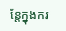ន្តែក្នុងករ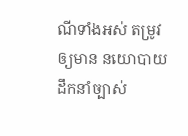ណីទាំងអស់ តម្រូវឲ្យមាន នយោបាយដឹកនាំច្បាស់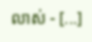លាស់ - [...]